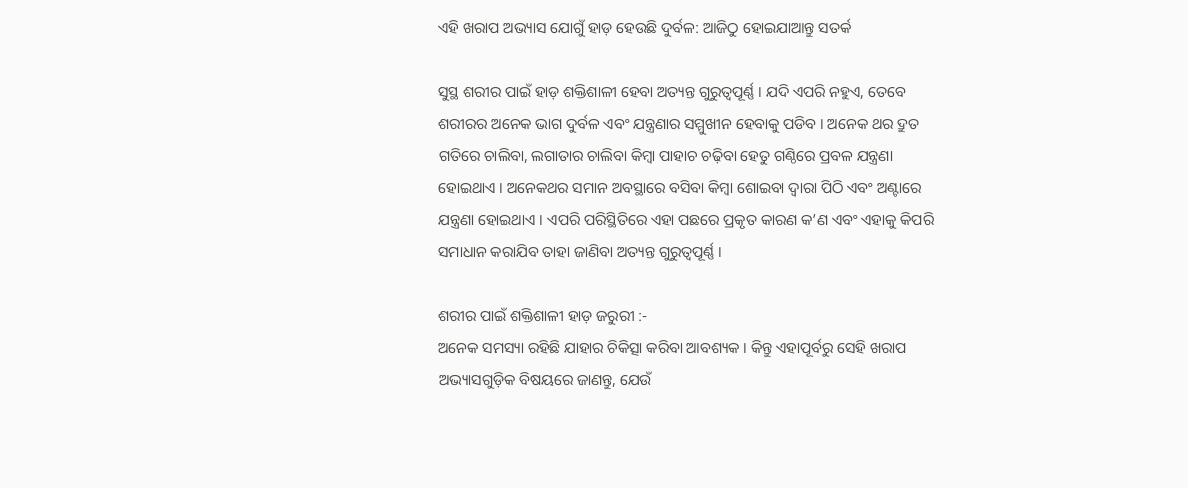ଏହି ଖରାପ ଅଭ୍ୟାସ ଯୋଗୁଁ ହାଡ଼ ହେଉଛି ଦୁର୍ବଳ: ଆଜିଠୁ ହୋଇଯାଆନ୍ତୁ ସତର୍କ

ସୁସ୍ଥ ଶରୀର ପାଇଁ ହାଡ଼ ଶକ୍ତିଶାଳୀ ହେବା ଅତ୍ୟନ୍ତ ଗୁରୁତ୍ୱପୂର୍ଣ୍ଣ । ଯଦି ଏପରି ନହୁଏ, ତେବେ ଶରୀରର ଅନେକ ଭାଗ ଦୁର୍ବଳ ଏବଂ ଯନ୍ତ୍ରଣାର ସମ୍ମୁଖୀନ ହେବାକୁ ପଡିବ । ଅନେକ ଥର ଦ୍ରୁତ ଗତିରେ ଚାଲିବା, ଲଗାତାର ଚାଲିବା କିମ୍ବା ପାହାଚ ଚଢ଼ିବା ହେତୁ ଗଣ୍ଠିରେ ପ୍ରବଳ ଯନ୍ତ୍ରଣା ହୋଇଥାଏ । ଅନେକଥର ସମାନ ଅବସ୍ଥାରେ ବସିବା କିମ୍ବା ଶୋଇବା ଦ୍ୱାରା ପିଠି ଏବଂ ଅଣ୍ଟାରେ ଯନ୍ତ୍ରଣା ହୋଇଥାଏ । ଏପରି ପରିସ୍ଥିତିରେ ଏହା ପଛରେ ପ୍ରକୃତ କାରଣ କ’ଣ ଏବଂ ଏହାକୁ କିପରି ସମାଧାନ କରାଯିବ ତାହା ଜାଣିବା ଅତ୍ୟନ୍ତ ଗୁରୁତ୍ୱପୂର୍ଣ୍ଣ ।

ଶରୀର ପାଇଁ ଶକ୍ତିଶାଳୀ ହାଡ଼ ଜରୁରୀ :-
ଅନେକ ସମସ୍ୟା ରହିଛି ଯାହାର ଚିକିତ୍ସା କରିବା ଆବଶ୍ୟକ । କିନ୍ତୁ ଏହାପୂର୍ବରୁ ସେହି ଖରାପ ଅଭ୍ୟାସଗୁଡ଼ିକ ବିଷୟରେ ଜାଣନ୍ତୁ, ଯେଉଁ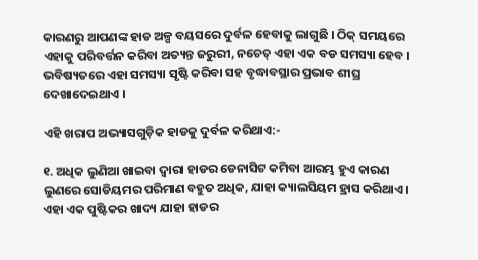କାରଣରୁ ଆପଣଙ୍କ ହାଡ ଅଳ୍ପ ବୟସରେ ଦୁର୍ବଳ ହେବାକୁ ଲାଗୁଛି । ଠିକ୍ ସମୟରେ ଏହାକୁ ପରିବର୍ତ୍ତନ କରିବା ଅତ୍ୟନ୍ତ ଜରୁରୀ, ନଚେତ୍ ଏହା ଏକ ବଡ ସମସ୍ୟା ହେବ । ଭବିଷ୍ୟତରେ ଏହା ସମସ୍ୟା ସୃଷ୍ଟି କରିବା ସହ ବୃଦ୍ଧାବସ୍ଥାର ପ୍ରଭାବ ଶୀଘ୍ର ଦେଖାଦେଇଥାଏ ।

ଏହି ଖରାପ ଅଭ୍ୟାସଗୁଡ଼ିକ ହାଡକୁ ଦୁର୍ବଳ କରିଥାଏ:-

୧. ଅଧିକ ଲୁଣିଆ ଖାଇବା ଦ୍ୱାରା ହାଡର ଡେନାସିଟ କମିବା ଆରମ୍ଭ ହୁଏ କାରଣ ଲୁଣରେ ସୋଡିୟମର ପରିମାଣ ବହୁତ ଅଧିକ, ଯାହା କ୍ୟାଲସିୟମ ହ୍ରାସ କରିଥାଏ । ଏହା ଏକ ପୁଷ୍ଟିକର ଖାଦ୍ୟ ଯାହା ହାଡର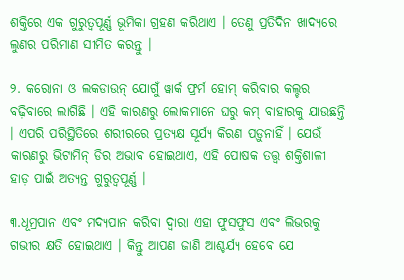ଶକ୍ତିରେ ଏକ ଗୁରୁତ୍ୱପୂର୍ଣ୍ଣ ଭୂମିକା ଗ୍ରହଣ କରିଥାଏ । ତେଣୁ ପ୍ରତିଦିନ ଖାଦ୍ୟରେ ଲୁଣର ପରିମାଣ ସୀମିତ କରନ୍ତୁ ।

୨. କରୋନା ଓ ଲକଡାଉନ୍ ଯୋଗୁଁ ୱାର୍କ ଫ୍ରର୍ମ ହୋମ୍ କରିବାର କଲ୍ଚର ବଢ଼ିବାରେ ଲାଗିଛି । ଏହି କାରଣରୁ ଲୋକମାନେ ଘରୁ କମ୍ ବାହାରକୁ ଯାଉଛନ୍ତି । ଏପରି ପରିସ୍ଥିତିରେ ଶରୀରରେ ପ୍ରତ୍ୟକ୍ଷ ସୂର୍ଯ୍ୟ କିରଣ ପଡ଼ୁନାହିଁ । ଯେଉଁ କାରଣରୁ ଭିଟାମିନ୍ ଡିର ଅଭାବ ହୋଇଥାଏ, ଏହି ପୋଷକ ତତ୍ତ୍ୱ ଶକ୍ତିଶାଳୀ ହାଡ଼ ପାଇଁ ଅତ୍ୟନ୍ତ ଗୁରୁତ୍ୱପୂର୍ଣ୍ଣ ।

୩.ଧୂମ୍ରପାନ ଏବଂ ମଦ୍ୟପାନ କରିବା ଦ୍ୱାରା ଏହା ଫୁସଫୁସ ଏବଂ ଲିଭରକୁ ଗଭୀର କ୍ଷତି ହୋଇଥାଏ । କିନ୍ତୁ ଆପଣ ଜାଣି ଆଶ୍ଚର୍ଯ୍ୟ ହେବେ ଯେ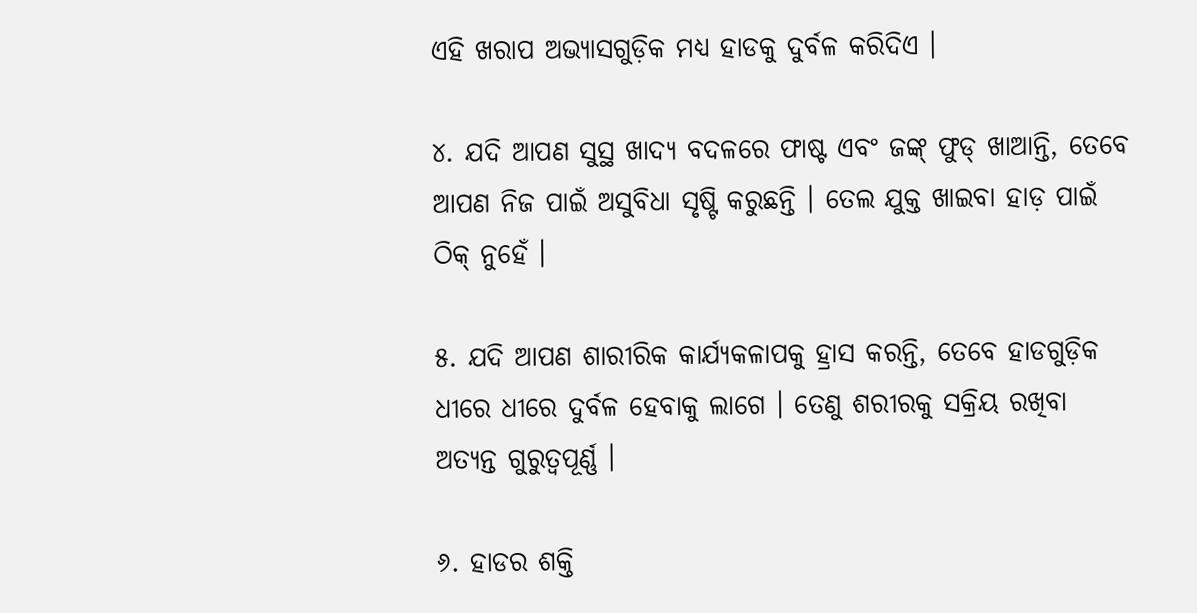ଏହି ଖରାପ ଅଭ୍ୟାସଗୁଡ଼ିକ ମଧ୍ୟ ହାଡକୁ ଦୁର୍ବଳ କରିଦିଏ ।

୪. ଯଦି ଆପଣ ସୁସ୍ଥ ଖାଦ୍ୟ ବଦଳରେ ଫାଷ୍ଟ ଏବଂ ଜଙ୍କ୍ ଫୁଡ୍ ଖାଆନ୍ତି, ତେବେ ଆପଣ ନିଜ ପାଇଁ ଅସୁବିଧା ସୃଷ୍ଟି କରୁଛନ୍ତି । ତେଲ ଯୁକ୍ତ ଖାଇବା ହାଡ଼ ପାଇଁ ଠିକ୍ ନୁହେଁ ।

୫. ଯଦି ଆପଣ ଶାରୀରିକ କାର୍ଯ୍ୟକଳାପକୁ ହ୍ରାସ କରନ୍ତି, ତେବେ ହାଡଗୁଡ଼ିକ ଧୀରେ ଧୀରେ ଦୁର୍ବଳ ହେବାକୁ ଲାଗେ । ତେଣୁ ଶରୀରକୁ ସକ୍ରିୟ ରଖିବା ଅତ୍ୟନ୍ତ ଗୁରୁତ୍ୱପୂର୍ଣ୍ଣ ।

୬. ହାଡର ଶକ୍ତି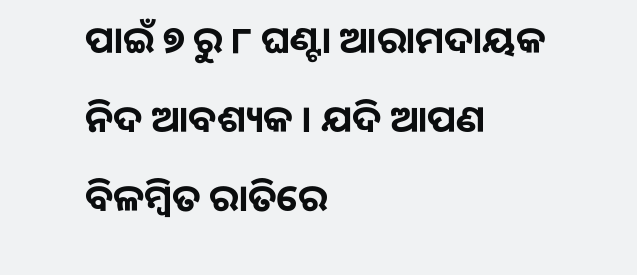ପାଇଁ ୭ ରୁ ୮ ଘଣ୍ଟା ଆରାମଦାୟକ ନିଦ ଆବଶ୍ୟକ । ଯଦି ଆପଣ ବିଳମ୍ବିତ ରାତିରେ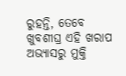ରୁହନ୍ତି, ତେବେ ଖୁବଶୀଘ୍ର ଏହି ଖରାପ ଅଭ୍ୟାସରୁ ମୁକ୍ତି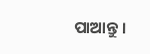ପାଆନ୍ତୁ ।